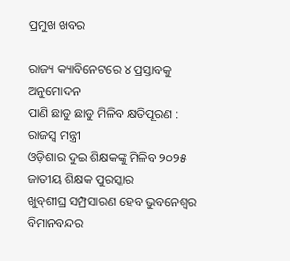ପ୍ରମୁଖ ଖବର

ରାଜ୍ୟ କ୍ୟାବିନେଟରେ ୪ ପ୍ରସ୍ତାବକୁ ଅନୁମୋଦନ
ପାଣି ଛାଡୁ ଛାଡୁ ମିଳିବ କ୍ଷତିପୂରଣ : ରାଜସ୍ବ ମନ୍ତ୍ରୀ
ଓଡ଼ିଶାର ଦୁଇ ଶିକ୍ଷକଙ୍କୁ ମିଳିବ ୨୦୨୫ ଜାତୀୟ ଶିକ୍ଷକ ପୁରସ୍କାର
ଖୁବ୍‌ଶୀଘ୍ର ସମ୍ପ୍ରସାରଣ ହେବ ଭୁବନେଶ୍ୱର ବିମାନବନ୍ଦର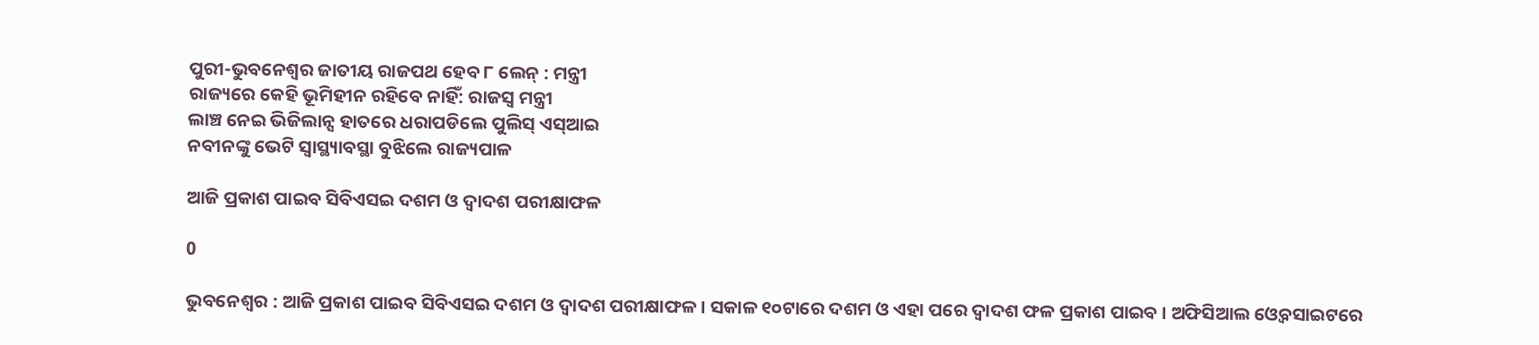ପୁରୀ-ଭୁବନେଶ୍ବର ଜାତୀୟ ରାଜପଥ ହେବ ୮ ଲେନ୍‌ : ମନ୍ତ୍ରୀ
ରାଜ୍ୟରେ କେହି ଭୂମିହୀନ ରହିବେ ନାହିଁ: ରାଜସ୍ୱ ମନ୍ତ୍ରୀ
ଲାଞ୍ଚ ନେଇ ଭିଜିଲାନ୍ସ ହାତରେ ଧରାପଡିଲେ ପୁଲିସ୍ ଏସ୍ଆଇ
ନବୀନଙ୍କୁ ଭେଟି ସ୍ୱାସ୍ଥ୍ୟାବସ୍ଥା ବୁଝିଲେ ରାଜ୍ୟପାଳ

ଆଜି ପ୍ରକାଶ ପାଇବ ସିବିଏସଇ ଦଶମ ଓ ଦ୍ୱାଦଶ ପରୀକ୍ଷାଫଳ

0

ଭୁବନେଶ୍ୱର : ଆଜି ପ୍ରକାଶ ପାଇବ ସିବିଏସଇ ଦଶମ ଓ ଦ୍ୱାଦଶ ପରୀକ୍ଷାଫଳ । ସକାଳ ୧୦ଟାରେ ଦଶମ ଓ ଏହା ପରେ ଦ୍ୱାଦଶ ଫଳ ପ୍ରକାଶ ପାଇବ । ଅଫିସିଆଲ ଓ୍ବେବସାଇଟରେ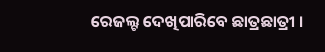ରେଜଲ୍ଟ ଦେଖିପାରିବେ ଛାତ୍ରଛାତ୍ରୀ ।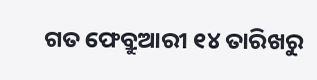ଗତ ଫେବ୍ରୁଆରୀ ୧୪ ତାରିଖରୁ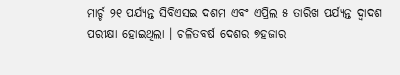ମାର୍ଚ୍ଚ ୨୧ ପର୍ଯ୍ୟନ୍ତ ସିବିଏସଇ ଦଶମ ଏବଂ ଏପ୍ରିଲ ୫ ତାରିଖ ପର୍ଯ୍ୟନ୍ତ ଦ୍ବାଦଶ ପରୀକ୍ଷା ହୋଇଥିଲା । ଚଳିତବର୍ଷ ଦେଶର ୭ହଜାର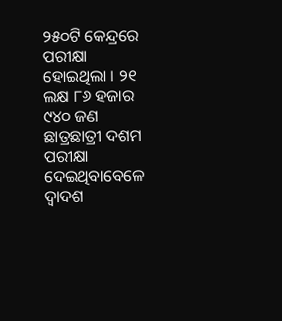୨୫୦ଟି କେନ୍ଦ୍ରରେ ପରୀକ୍ଷା ହୋଇଥିଲା । ୨୧ ଲକ୍ଷ ୮୬ ହଜାର ୯୪୦ ଜଣ ଛାତ୍ରଛାତ୍ରୀ ଦଶମ ପରୀକ୍ଷା ଦେଇଥିବାବେଳେ ଦ୍ୱାଦଶ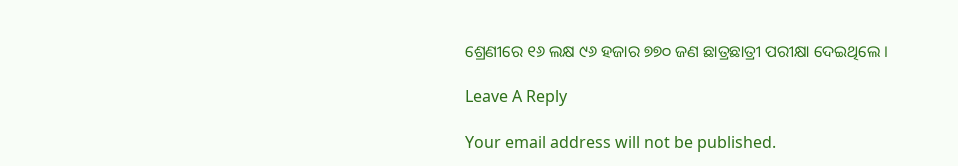ଶ୍ରେଣୀରେ ୧୬ ଲକ୍ଷ ୯୬ ହଜାର ୭୭୦ ଜଣ ଛାତ୍ରଛାତ୍ରୀ ପରୀକ୍ଷା ଦେଇଥିଲେ ।

Leave A Reply

Your email address will not be published.